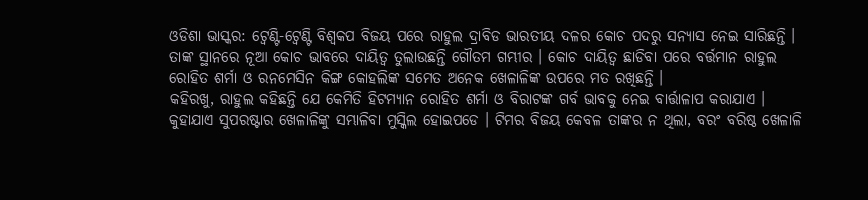ଓଡିଶା ଭାସ୍କର: ଟ୍ୱେଣ୍ଟି-ଟ୍ୱେଣ୍ଟି ବିଶ୍ୱକପ ବିଜୟ ପରେ ରାହୁଲ ଦ୍ରାବିଡ ଭାରତୀୟ ଦଳର କୋଚ ପଦରୁ ସନ୍ୟାସ ନେଇ ସାରିଛନ୍ତି । ତାଙ୍କ ସ୍ଥାନରେ ନୂଆ କୋଚ ଭାବରେ ଦାୟିତ୍ୱ ତୁଲାଉଛନ୍ତି ଗୌତମ ଗମ୍ଭୀର । କୋଚ ଦାୟିତ୍ୱ ଛାଡିବା ପରେ ବର୍ତ୍ତମାନ ରାହୁଲ ରୋହିତ ଶର୍ମା ଓ ରନମେସିନ କିଙ୍ଗ କୋହଲିଙ୍କ ସମେତ ଅନେକ ଖେଳାଳିଙ୍କ ଉପରେ ମତ ରଖିଛନ୍ତି ।
କହିରଖୁ, ରାହୁଲ କହିଛନ୍ତି ଯେ କେମିତି ହିଟମ୍ୟାନ ରୋହିତ ଶର୍ମା ଓ ବିରାଟଙ୍କ ଗର୍ବ ଭାବକୁ ନେଇ ବାର୍ତ୍ତାଳାପ କରାଯାଏ । କୁହାଯାଏ ସୁପରଷ୍ଟାର ଖେଳାଳିଙ୍କୁ ସମ୍ଭାଳିବା ମୁସ୍କିଲ ହୋଇପଡେ । ଟିମର ବିଜୟ କେବଳ ତାଙ୍କର ନ ଥିଲା, ବରଂ ବରିଷ୍ଠ ଖେଳାଳି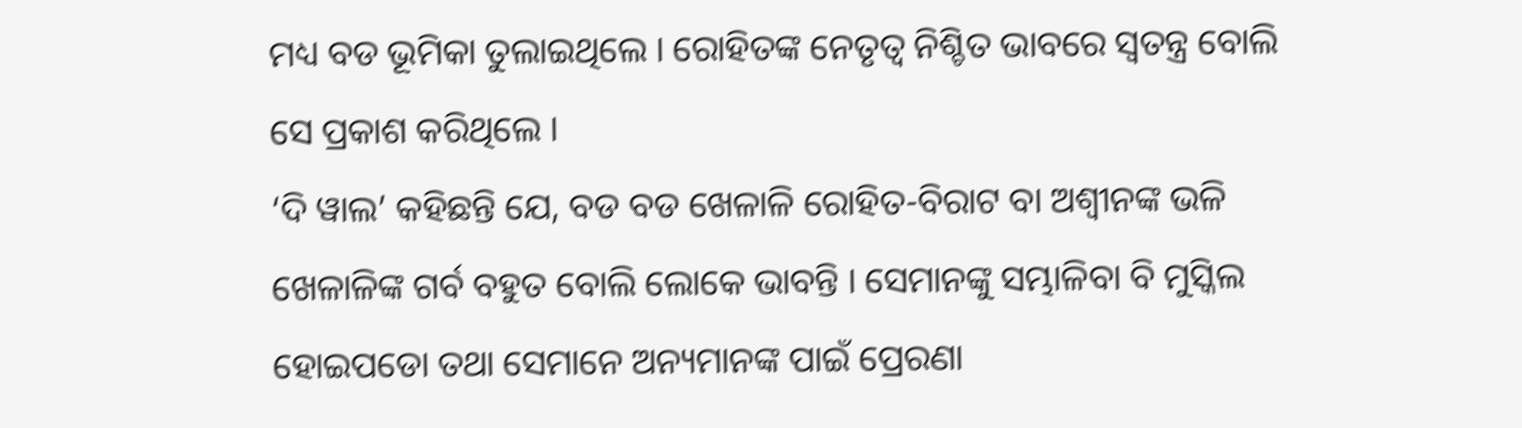ମଧ୍ୟ ବଡ ଭୂମିକା ତୁଲାଇଥିଲେ । ରୋହିତଙ୍କ ନେତୃତ୍ୱ ନିଶ୍ଚିତ ଭାବରେ ସ୍ୱତନ୍ତ୍ର ବୋଲି ସେ ପ୍ରକାଶ କରିଥିଲେ ।
‘ଦି ୱାଲ’ କହିଛନ୍ତି ଯେ, ବଡ ବଡ ଖେଳାଳି ରୋହିତ-ବିରାଟ ବା ଅଶ୍ୱୀନଙ୍କ ଭଳି ଖେଳାଳିଙ୍କ ଗର୍ବ ବହୁତ ବୋଲି ଲୋକେ ଭାବନ୍ତି । ସେମାନଙ୍କୁ ସମ୍ଭାଳିବା ବି ମୁସ୍କିଲ ହୋଇପଡୋ ତଥା ସେମାନେ ଅନ୍ୟମାନଙ୍କ ପାଇଁ ପ୍ରେରଣା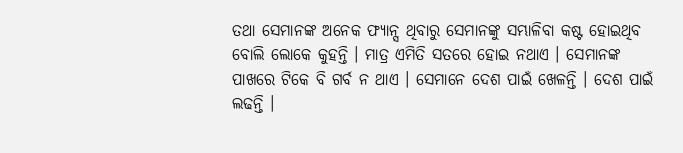ତଥା ସେମାନଙ୍କ ଅନେକ ଫ୍ୟାନ୍ସ ଥିବାରୁ ସେମାନଙ୍କୁ ସମ୍ଭାଳିବା କଷ୍ଟ ହୋଇଥିବ ବୋଲି ଲୋକେ କୁହନ୍ତି । ମାତ୍ର ଏମିତି ସତରେ ହୋଇ ନଥାଏ । ସେମାନଙ୍କ ପାଖରେ ଟିକେ ବି ଗର୍ବ ନ ଥାଏ । ସେମାନେ ଦେଶ ପାଇଁ ଖେଳନ୍ତି । ଦେଶ ପାଇଁ ଲଢନ୍ତି ।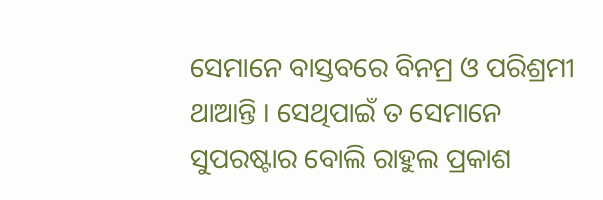ସେମାନେ ବାସ୍ତବରେ ବିନମ୍ର ଓ ପରିଶ୍ରମୀ ଥାଆନ୍ତି । ସେଥିପାଇଁ ତ ସେମାନେ ସୁପରଷ୍ଟାର ବୋଲି ରାହୁଲ ପ୍ରକାଶ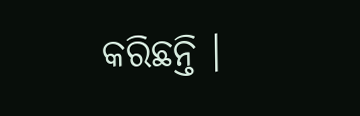କରିଛନ୍ତି ।